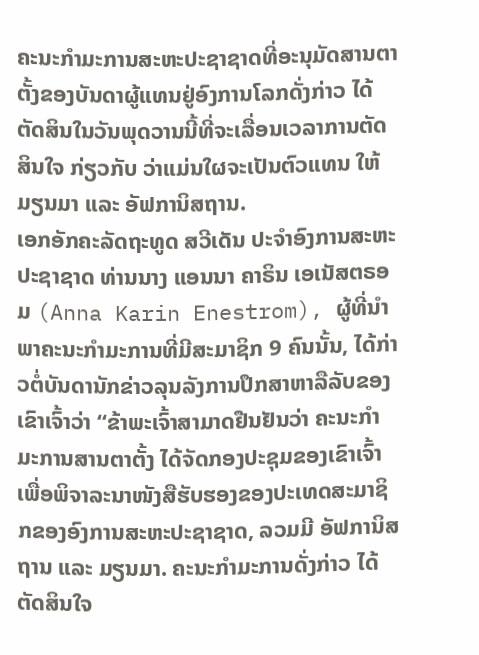ຄະນະກຳມະການສະຫະປະຊາຊາດທີ່ອະນຸມັດສານຕາຕັ້ງຂອງບັນດາຜູ້ແທນຢູ່ອົງການໂລກດັ່ງກ່າວ ໄດ້ຕັດສິນໃນວັນພຸດວານນີ້ທີ່ຈະເລື່ອນເວລາການຕັດສິນໃຈ ກ່ຽວກັບ ວ່າແມ່ນໃຜຈະເປັນຕົວແທນ ໃຫ້ ມຽນມາ ແລະ ອັຟການິສຖານ.
ເອກອັກຄະລັດຖະທູດ ສວີເດັນ ປະຈຳອົງການສະຫະປະຊາຊາດ ທ່ານນາງ ແອນນາ ຄາຣິນ ເອເນັສຕຣອມ (Anna Karin Enestrom), ຜູ້ທີ່ນຳພາຄະນະກຳມະການທີ່ມີສະມາຊິກ 9 ຄົນນັ້ນ, ໄດ້ກ່າວຕໍ່ບັນດານັກຂ່າວລຸນລັງການປຶກສາຫາລືລັບຂອງເຂົາເຈົ້າວ່າ “ຂ້າພະເຈົ້າສາມາດຢືນຢັນວ່າ ຄະນະກຳມະການສານຕາຕັ້ງ ໄດ້ຈັດກອງປະຊຸມຂອງເຂົາເຈົ້າເພື່ອພິຈາລະນາໜັງສືຮັບຮອງຂອງປະເທດສະມາຊິກຂອງອົງການສະຫະປະຊາຊາດ, ລວມມີ ອັຟການິສຖານ ແລະ ມຽນມາ. ຄະນະກຳມະການດັ່ງກ່າວ ໄດ້ຕັດສິນໃຈ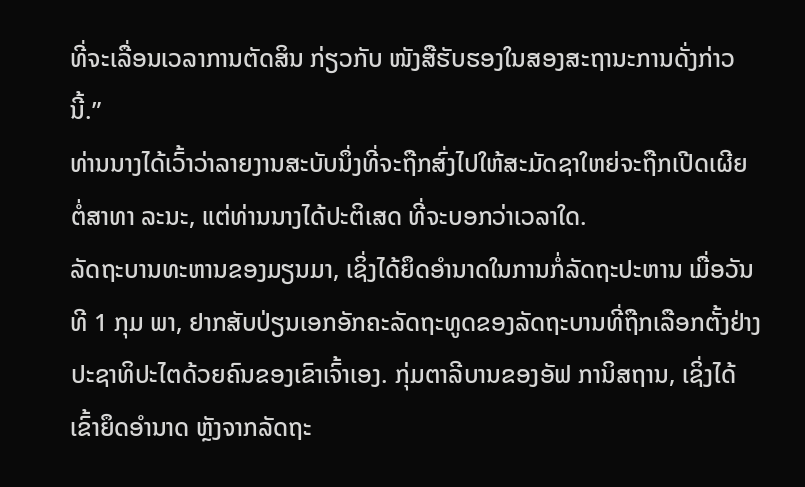ທີ່ຈະເລື່ອນເວລາການຕັດສິນ ກ່ຽວກັບ ໜັງສືຮັບຮອງໃນສອງສະຖານະການດັ່ງກ່າວນີ້.”
ທ່ານນາງໄດ້ເວົ້າວ່າລາຍງານສະບັບນຶ່ງທີ່ຈະຖືກສົ່ງໄປໃຫ້ສະມັດຊາໃຫຍ່ຈະຖືກເປີດເຜີຍຕໍ່ສາທາ ລະນະ, ແຕ່ທ່ານນາງໄດ້ປະຕິເສດ ທີ່ຈະບອກວ່າເວລາໃດ.
ລັດຖະບານທະຫານຂອງມຽນມາ, ເຊິ່ງໄດ້ຍຶດອຳນາດໃນການກໍ່ລັດຖະປະຫານ ເມື່ອວັນທີ 1 ກຸມ ພາ, ຢາກສັບປ່ຽນເອກອັກຄະລັດຖະທູດຂອງລັດຖະບານທີ່ຖືກເລືອກຕັ້ງຢ່າງປະຊາທິປະໄຕດ້ວຍຄົນຂອງເຂົາເຈົ້າເອງ. ກຸ່ມຕາລີບານຂອງອັຟ ການິສຖານ, ເຊິ່ງໄດ້ເຂົ້າຍຶດອຳນາດ ຫຼັງຈາກລັດຖະ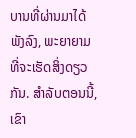ບານທີ່ຜ່ານມາໄດ້ພັງລົງ, ພະຍາຍາມທີ່ຈະເຮັດສິ່ງດຽວກັນ. ສຳລັບຕອນນີ້, ເຂົາ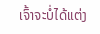ເຈົ້າຈະບໍ່ໄດ້ແຕ່ງ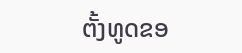ຕັ້ງທູດຂອ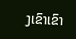ງເຂົາເຂົາ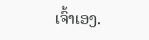ເຈົ້າເອງ.